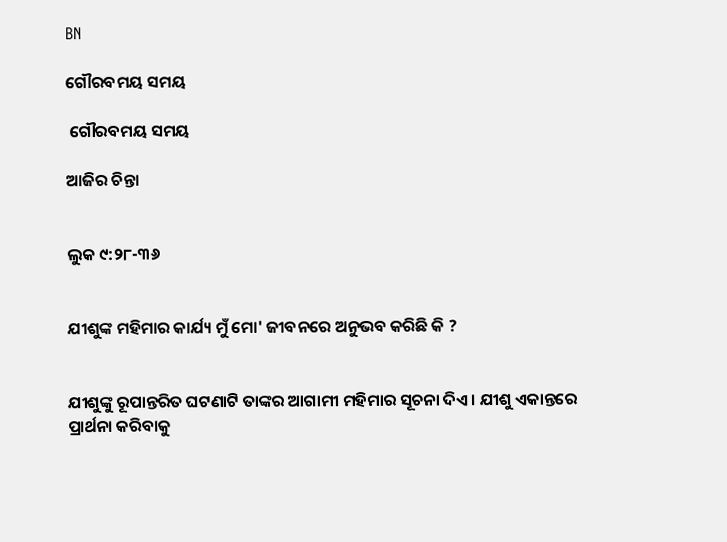BN

ଗୌରବମୟ ସମୟ

 ଗୌରବମୟ ସମୟ

ଆଜିର ଚିନ୍ତା


ଲୁକ ୯:୨୮-୩୬


ଯୀଶୁଙ୍କ ମହିମାର କାର୍ଯ୍ୟ ମୁଁ ମୋ' ଜୀବନରେ ଅନୁଭବ କରିଛି କି ?


ଯୀଶୁଙ୍କୁ ରୂପାନ୍ତରିତ ଘଟଣାଟି ତାଙ୍କର ଆଗାମୀ ମହିମାର ସୂଚନା ଦିଏ । ଯୀଶୁ ଏକାନ୍ତରେ ପ୍ରାର୍ଥନା କରିବାକୁ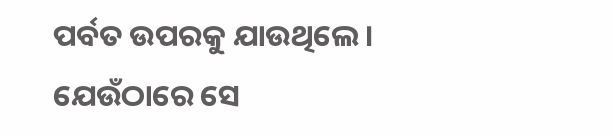ପର୍ବତ ଉପରକୁ ଯାଉଥିଲେ । ଯେଉଁଠାରେ ସେ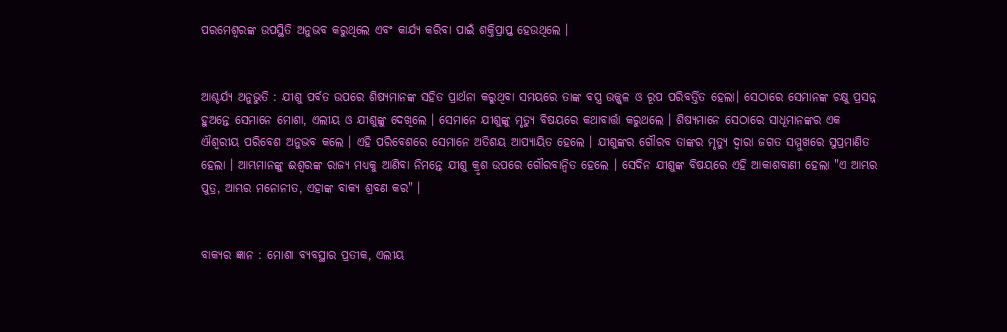ପରମେଶ୍ଵରଙ୍କ ଉପସ୍ଥିତି ଅନୁଭବ କରୁଥିଲେ ଏବଂ କାର୍ଯ୍ୟ କରିବା ପାଇଁ ଶକ୍ତିପ୍ରାପ୍ତ ହେଉଥିଲେ ।


ଆଶ୍ଚର୍ଯ୍ୟ ଅନୁଭୁତି : ଯୀଶୁ ପର୍ବତ ଉପରେ ଶିଷ୍ୟମାନଙ୍କ ସହିତ ପ୍ରାର୍ଥନା କରୁଥିବା ସମୟରେ ତାଙ୍କ ବସ୍ତ୍ର ଉଜ୍ଜ୍ୱଳ ଓ ରୂପ ପରିବର୍ତ୍ତିତ ହେଲା। ସେଠାରେ ସେମାନଙ୍କ ଚକ୍ଷୁ ପ୍ରସନ୍ନ ହୁଅନ୍ତେ ସେମାନେ ମୋଶା, ଏଲୀୟ ଓ ଯୀଶୁଙ୍କୁ ଦେଖିଲେ । ସେମାନେ ଯୀଶୁଙ୍କୁ ମୃତ୍ୟୁ ବିଷୟରେ କଥାବାର୍ତ୍ତା କରୁଥଲେ । ଶିଷ୍ୟମାନେ ସେଠାରେ ସାଧୂମାନଙ୍କର ଏକ ଐଶ୍ୱରୀୟ ପରିବେଶ ଅନୁଭବ କଲେ । ଏହି ପରିବେଶରେ ସେମାନେ ଅତିଶୟ ଆପ୍ୟାୟିତ ହେଲେ । ଯୀଶୁଙ୍କର ଗୌରବ ତାଙ୍କର ମୃତ୍ୟୁ ଦ୍ଵାରା ଜଗତ ସମ୍ମୁଖରେ ସୁପ୍ରମାଣିତ ହେଲା । ଆମ୍ଭମାନଙ୍କୁ ଈଶ୍ୱରଙ୍କ ରାଜ୍ୟ ମଧ୍ୟକୁ ଆଣିବା ନିମନ୍ତେ ଯୀଶୁ କ୍ରୃଶ ଉପରେ ଗୌରବାନ୍ଵିତ ହେଲେ । ସେଦିନ ଯୀଶୁଙ୍କ ବିଷୟରେ ଏହି ଆକାଶବାଣୀ ହେଲା "ଏ ଆମ୍ଭର ପୁତ୍ର, ଆମ୍ଭର ମନୋନୀତ, ଏହାଙ୍କ ବାକ୍ୟ ଶ୍ରବଣ କର" ।


ବାକ୍ୟର ଜ୍ଞାନ : ମୋଶା ବ୍ୟବସ୍ଥାର ପ୍ରତୀକ, ଏଲୀୟ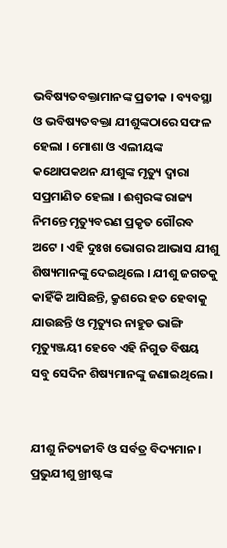ଭବିଷ୍ୟତବକ୍ତାମାନଙ୍କ ପ୍ରତୀକ । ବ୍ୟବସ୍ଥା ଓ ଭବିଷ୍ୟତବକ୍ତା ଯୀଶୁଙ୍କଠାରେ ସଫଳ ହେଲା । ମୋଶା ଓ ଏଲୀୟଙ୍କ କଥୋପକଥନ ଯୀଶୁଙ୍କ ମୃତ୍ୟୁ ଦ୍ଵାରା ସପ୍ରମାଣିତ ହେଲା । ଈଶ୍ୱରଙ୍କ ରାଜ୍ୟ ନିମନ୍ତେ ମୃତ୍ୟୁବରଣ ପ୍ରକୃତ ଗୌରବ ଅଟେ । ଏହି ଦୁଃଖ ଭୋଗର ଆଭାସ ଯୀଶୁ ଶିଷ୍ୟମାନଙ୍କୁ ଦେଇଥିଲେ । ଯୀଶୁ ଜଗତକୁ କାହିଁକି ଆସିଛନ୍ତି, କ୍ରୃଶରେ ହତ ହେବାକୁ ଯାଉଛନ୍ତି ଓ ମୃତ୍ୟୁର ନାହୁଡ ଭାଙ୍ଗି ମୃତ୍ୟୁଞ୍ଜୟୀ ହେବେ ଏହି ନିଗୁଡ ବିଷୟ ସବୁ ସେଦିନ ଶିଷ୍ୟମାନଙ୍କୁ ଜଣାଇଥିଲେ ।


ଯୀଶୁ ନିତ୍ୟଜୀବି ଓ ସର୍ବତ୍ର ବିଦ୍ୟମାନ । ପ୍ରଭୁଯୀଶୁ ଖ୍ରୀଷ୍ଟଙ୍କ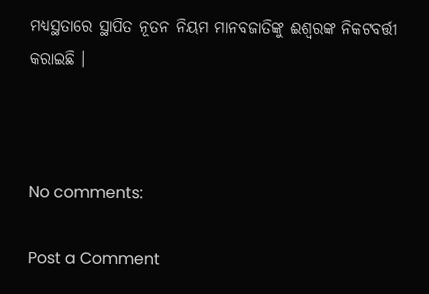ମଧ୍ୟସ୍ଥତାରେ ସ୍ଥାପିତ ନୂତନ ନିୟମ ମାନବଜାତିଙ୍କୁ ଈଶ୍ୱରଙ୍କ ନିକଟବର୍ତ୍ତୀ କରାଇଛି ।



No comments:

Post a Comment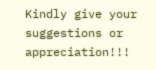Kindly give your suggestions or appreciation!!!